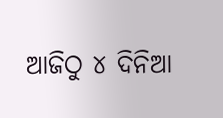ଆଜିଠୁ ୪ ଦିନିଆ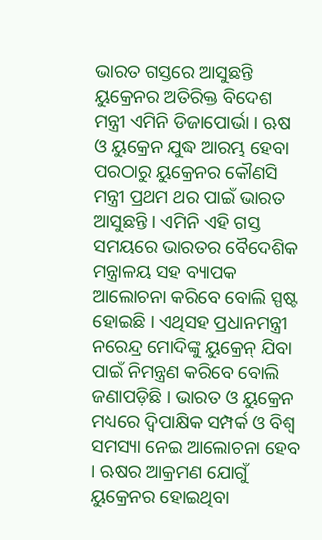ଭାରତ ଗସ୍ତରେ ଆସୁଛନ୍ତି ୟୁକ୍ରେନର ଅତିରିକ୍ତ ବିଦେଶ ମନ୍ତ୍ରୀ ଏମିନି ଡିଜାପୋର୍ଭା । ଋଷ ଓ ୟୁକ୍ରେନ ଯୁଦ୍ଧ ଆରମ୍ଭ ହେବା ପରଠାରୁ ୟୁକ୍ରେନର କୌଣସି ମନ୍ତ୍ରୀ ପ୍ରଥମ ଥର ପାଇଁ ଭାରତ ଆସୁଛନ୍ତି । ଏମିନି ଏହି ଗସ୍ତ ସମୟରେ ଭାରତର ବୈଦେଶିକ ମନ୍ତ୍ରାଳୟ ସହ ବ୍ୟାପକ ଆଲୋଚନା କରିବେ ବୋଲି ସ୍ପଷ୍ଟ ହୋଇଛି । ଏଥିସହ ପ୍ରଧାନମନ୍ତ୍ରୀ ନରେନ୍ଦ୍ର ମୋଦିଙ୍କୁ ୟୁକ୍ରେନ୍ ଯିବା ପାଇଁ ନିମନ୍ତ୍ରଣ କରିବେ ବୋଲି ଜଣାପଡ଼ିଛି । ଭାରତ ଓ ୟୁକ୍ରେନ ମଧ୍ୟରେ ଦ୍ବିପାକ୍ଷିକ ସମ୍ପର୍କ ଓ ବିଶ୍ବ ସମସ୍ୟା ନେଇ ଆଲୋଚନା ହେବ । ଋଷର ଆକ୍ରମଣ ଯୋଗୁଁ ୟୁକ୍ରେନର ହୋଇଥିବା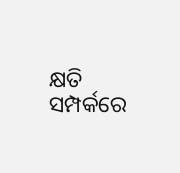କ୍ଷତି ସମ୍ପର୍କରେ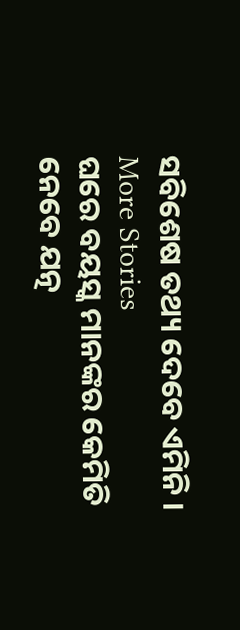ସବିଶେଷ ତଥ୍ୟ ଦେବେ ଏମିନି ।
More Stories
ଘରେ ବୟସ୍କ ମାନଙ୍କର କେମିତି ନେବେ ଯତ୍ନ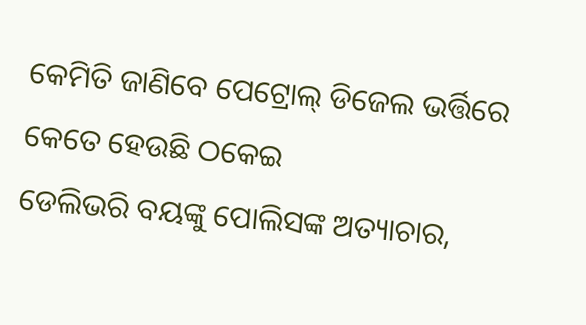କେମିତି ଜାଣିବେ ପେଟ୍ରୋଲ୍ ଡିଜେଲ ଭର୍ତ୍ତିରେ କେତେ ହେଉଛି ଠକେଇ
ଡେଲିଭରି ବୟଙ୍କୁ ପୋଲିସଙ୍କ ଅତ୍ୟାଚାର,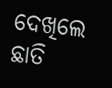ଦେଖିଲେ ଛାତି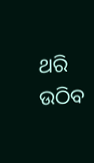ଥରି ଉଠିବ